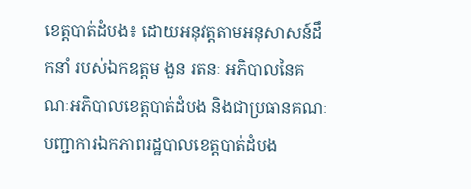ខេត្តបាត់ដំបង៖ ដោយអនុវត្តតាមអនុសាសន៍ដឹកនាំ របស់ឯកឧត្តម ងួន រតនៈ អភិបាលនៃគណៈអភិបាលខេត្តបាត់ដំបង និងជាប្រធានគណៈបញ្ជាការឯកភាពរដ្ឋបាលខេត្តបាត់ដំបង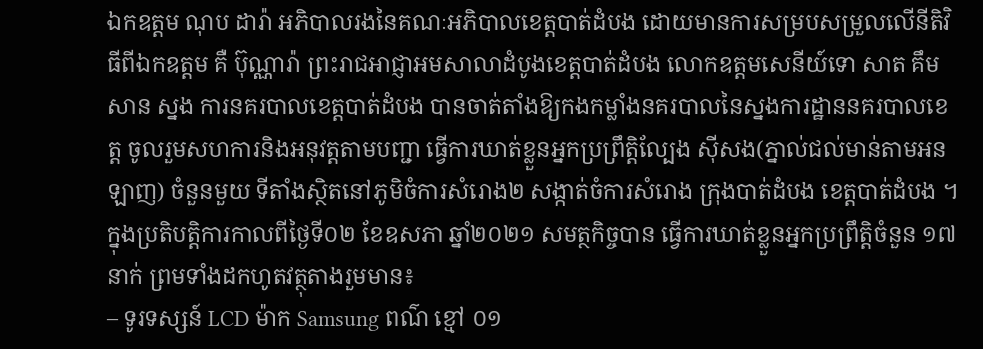ឯកឧត្តម ណុប ដារ៉ា អភិបាលរងនៃគណៈអភិបាលខេត្តបាត់ដំបង ដោយមានការសម្របសម្រួលលើនីតិវិធីពីឯកឧត្តម គឺ ប៊ុណ្ណារ៉ា ព្រះរាជអាជ្ញាអមសាលាដំបូងខេត្តបាត់ដំបង លោកឧត្តមសេនីយ៍ទោ សាត គឹមសាន ស្នង ការនគរបាលខេត្តបាត់ដំបង បានចាត់តាំងឱ្យកងកម្លាំងនគរបាលនៃស្នងការដ្ឋាននគរបាលខេត្ត ចូលរួមសហការនិងអនុវត្តតាមបញ្ជា ធ្វើការឃាត់ខ្លួនអ្នកប្រព្រឹត្តិល្បែង ស៊ីសង(ភ្នាល់ជល់មាន់តាមអនឡាញ) ចំនួនមួយ ទីតាំងស្ថិតនៅភូមិចំការសំរោង២ សង្កាត់ចំការសំរោង ក្រុងបាត់ដំបង ខេត្តបាត់ដំបង ។
ក្នុងប្រតិបត្តិការកាលពីថ្ងៃទី០២ ខែឧសភា ឆ្នាំ២០២១ សមត្ថកិច្ចបាន ធ្វើការឃាត់ខ្លួនអ្នកប្រព្រឹត្តិចំនួន ១៧នាក់ ព្រមទាំងដកហូតវត្ថុតាងរួមមាន៖
– ទូរទស្សន៍ LCD ម៉ាក Samsung ពណ៌ ខ្មៅ ០១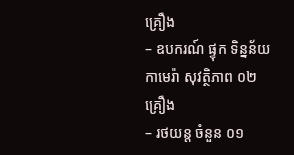គ្រឿង
– ឧបករណ៍ ផ្ទុក ទិន្នន័យ កាមេរ៉ា សុវត្ថិភាព ០២ គ្រឿង
– រថយន្ត ចំនួន ០១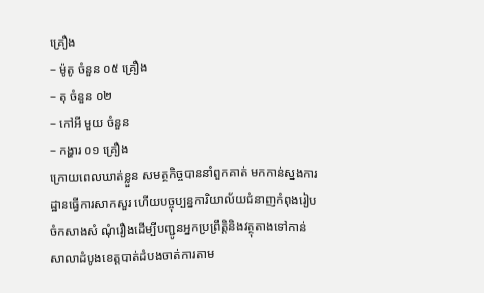គ្រឿង
– ម៉ូតូ ចំនួន ០៥ គ្រឿង
– តុ ចំនួន ០២
– កៅអី មួយ ចំនួន
– កង្ហារ ០១ គ្រឿង
ក្រោយពេលឃាត់ខ្លួន សមត្ថកិច្ចបាននាំពួកគាត់ មកកាន់ស្នងការដ្ឋានធ្វើការសាកសួរ ហើយបច្ចុប្បន្នការិយាល័យជំនាញកំពុងរៀបចំកសាងសំ ណុំរឿងដើម្បីបញ្ជូនអ្នកប្រព្រឹត្តិនិងវត្ថុតាងទៅកាន់សាលាដំបូងខេត្តបាត់ដំបងចាត់ការតាម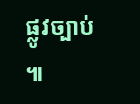ផ្លូវច្បាប់ ៕